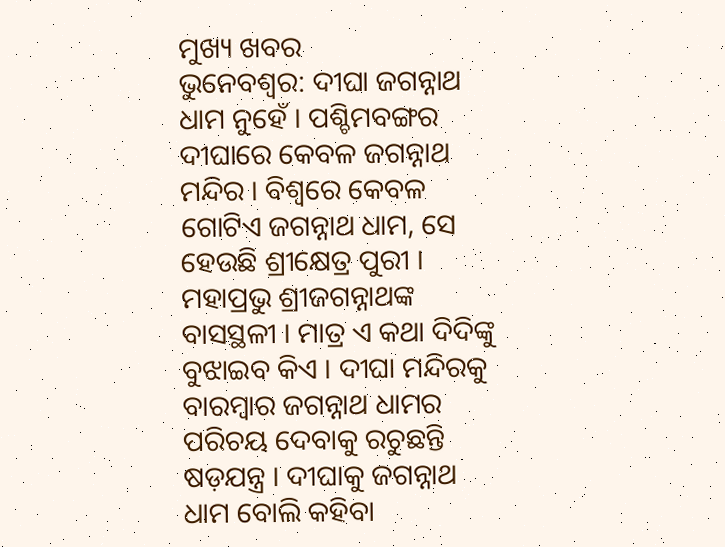ମୁଖ୍ୟ ଖବର
ଭୁନେବଶ୍ବର: ଦୀଘା ଜଗନ୍ନାଥ ଧାମ ନୁହେଁ । ପଶ୍ଚିମବଙ୍ଗର ଦୀଘାରେ କେବଳ ଜଗନ୍ନାଥ ମନ୍ଦିର । ବିଶ୍ବରେ କେବଳ ଗୋଟିଏ ଜଗନ୍ନାଥ ଧାମ, ସେ ହେଉଛି ଶ୍ରୀକ୍ଷେତ୍ର ପୁରୀ । ମହାପ୍ରଭୁ ଶ୍ରୀଜଗନ୍ନାଥଙ୍କ ବାସସ୍ଥଳୀ । ମାତ୍ର ଏ କଥା ଦିଦିଙ୍କୁ ବୁଝାଇବ କିଏ । ଦୀଘା ମନ୍ଦିରକୁ ବାରମ୍ବାର ଜଗନ୍ନାଥ ଧାମର ପରିଚୟ ଦେବାକୁ ରଚୁଛନ୍ତି ଷଡ଼ଯନ୍ତ୍ର । ଦୀଘାକୁ ଜଗନ୍ନାଥ ଧାମ ବୋଲି କହିବା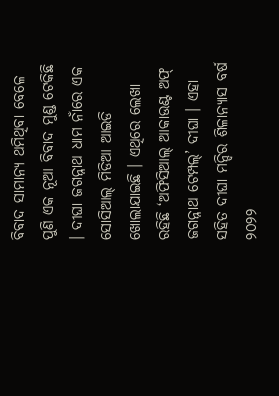ବିବାଦ ସାମାନ୍ୟ ଥମିଥିବା ବେଳେ ପୁଣି ଏକ ନୂଆ ବିବାଦ ମୁଣ୍ଡ ଟେକିଛି । ଦୀଘା ଜଗନ୍ନାଥ ଧାମ ନାଁରେ ଏକ ସୋସିଆଲ୍ ମିଡିଆ ଆଇଡି ଖୋଲାଯାଇଛି । ଏଥିରେ ଲେଖା ରହିଛି ‘ଅଫିସିଆଲ୍ ଆକାଉଣ୍ଟ ଅଫ୍ ଜଗନ୍ନାଥ ଟେମ୍ପଲ୍’ ଦୀଘା । ଏହା ସହିତ ଦୀଘା ମନ୍ଦିର ଶିଳାନ୍ୟାସ ବର୍ଷ ୨୦୨୨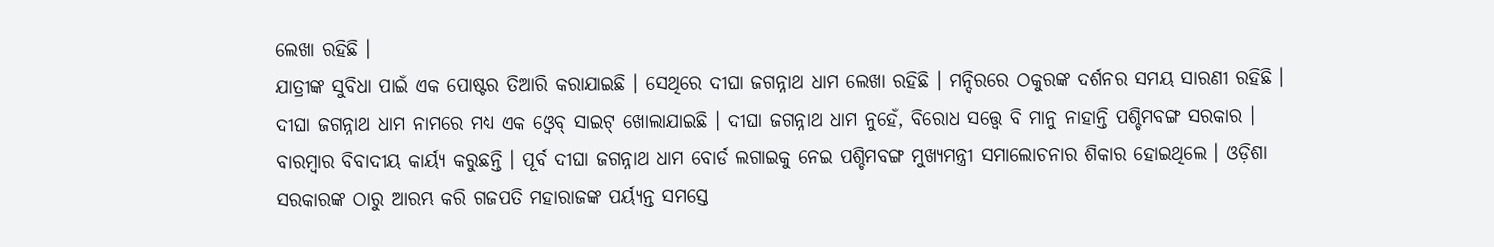ଲେଖା ରହିଛି ।
ଯାତ୍ରୀଙ୍କ ସୁବିଧା ପାଇଁ ଏକ ପୋଷ୍ଟର ତିଆରି କରାଯାଇଛି । ସେଥିରେ ଦୀଘା ଜଗନ୍ନାଥ ଧାମ ଲେଖା ରହିଛି । ମନ୍ଦିରରେ ଠକୁରଙ୍କ ଦର୍ଶନର ସମୟ ସାରଣୀ ରହିଛି । ଦୀଘା ଜଗନ୍ନାଥ ଧାମ ନାମରେ ମଧ୍ୟ ଏକ ଓ୍ବେବ୍ ସାଇଟ୍ ଖୋଲାଯାଇଛି । ଦୀଘା ଜଗନ୍ନାଥ ଧାମ ନୁହେଁ, ବିରୋଧ ସତ୍ତ୍ବେ ବି ମାନୁ ନାହାନ୍ତି ପଶ୍ଚିମବଙ୍ଗ ସରକାର । ବାରମ୍ବାର ବିବାଦୀୟ କାର୍ୟ୍ୟ କରୁଛନ୍ତି । ପୂର୍ବ ଦୀଘା ଜଗନ୍ନାଥ ଧାମ ବୋର୍ଡ ଲଗାଇକୁ ନେଇ ପଶ୍ଚିମବଙ୍ଗ ମୁଖ୍ୟମନ୍ତ୍ରୀ ସମାଲୋଚନାର ଶିକାର ହୋଇଥିଲେ । ଓଡ଼ିଶା ସରକାରଙ୍କ ଠାରୁ ଆରମ୍ଭ କରି ଗଜପତି ମହାରାଜଙ୍କ ପର୍ୟ୍ୟନ୍ତ ସମସ୍ତେ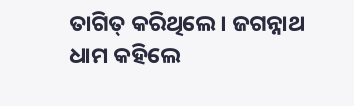ତାଗିତ୍ କରିଥିଲେ । ଜଗନ୍ନାଥ ଧାମ କହିଲେ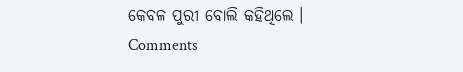କେବଳ ପୁରୀ ବୋଲି କହିଥିଲେ ।
Comments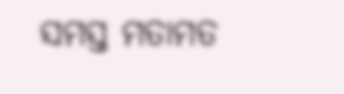ସମସ୍ତ ମତାମତ